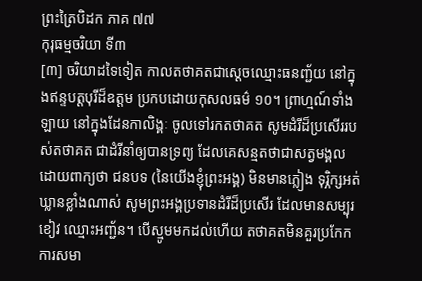ព្រះត្រៃបិដក ភាគ ៧៧
កុរុធម្មចរិយា ទី៣
[៣] ចរិយាដទៃទៀត កាលតថាគតជាស្តេចឈ្មោះធនញ្ជ័យ នៅក្នុងឥន្ទបត្តបុរីដ៏ឧត្តម ប្រកបដោយកុសលធម៌ ១០។ ព្រាហ្មណ៍ទាំងឡាយ នៅក្នុងដែនកាលិង្គៈ ចូលទៅរកតថាគត សូមដំរីដ៏ប្រសើររបស់តថាគត ជាដំរីនាំឲ្យបានទ្រព្យ ដែលគេសន្មតថាជាសត្វមង្គល ដោយពាក្យថា ជនបទ (នៃយើងខ្ញុំព្រះអង្គ) មិនមានភ្លៀង ទុរ្ភិក្សអត់ឃ្លានខ្លាំងណាស់ សូមព្រះអង្គប្រទានដំរីដ៏ប្រសើរ ដែលមានសម្បុរខៀវ ឈ្មោះអញ្ជ័ន។ បើស្មូមមកដល់ហើយ តថាគតមិនគួរប្រកែក ការសមា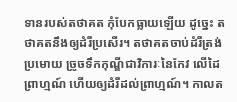ទានរបស់តថាគត កុំបែកធ្លាយឡើយ ដូច្នេះ តថាគតនឹងឲ្យដំរីប្រសើរ។ តថាគតចាប់ដំរីត្រង់ប្រមោយ ច្រូចទឹកកុណ្ឌីជាវិការៈនៃកែវ លើដៃព្រាហ្មណ៍ ហើយឲ្យដំរីដល់ព្រាហ្មណ៍។ កាលត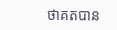ថាគតបាន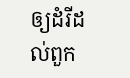ឲ្យដំរីដល់ពួក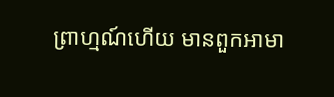ព្រាហ្មណ៍ហើយ មានពួកអាមា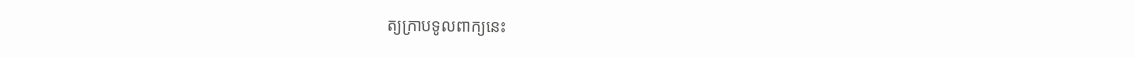ត្យក្រាបទូលពាក្យនេះ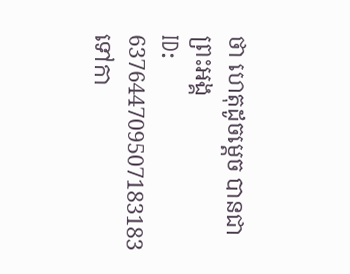ថា ហេតុដូចម្តេច បានជាព្រះអង្គ
ID: 637644709507183183
ទៅកា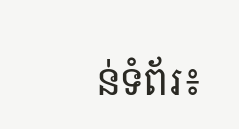ន់ទំព័រ៖